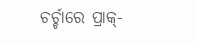ଚର୍ଚ୍ଚାରେ ପ୍ରାକ୍-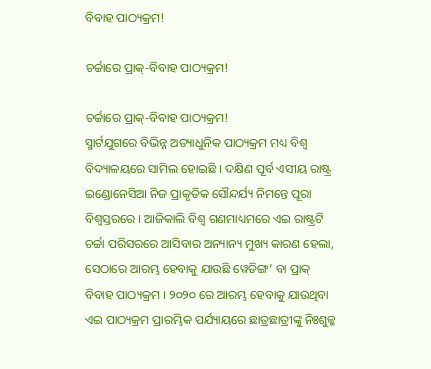ବିବାହ ପାଠ୍ୟକ୍ରମ!

ଚର୍ଚ୍ଚାରେ ପ୍ରାକ୍-ବିବାହ ପାଠ୍ୟକ୍ରମ!

ଚର୍ଚ୍ଚାରେ ପ୍ରାକ୍-ବିବାହ ପାଠ୍ୟକ୍ରମ!
ସ୍ମାର୍ଟଯୁଗରେ ବିଭିନ୍ନ ଅତ୍ୟାଧୁନିକ ପାଠ୍ୟକ୍ରମ ମଧ୍ୟ ବିଶ୍ୱ ବିଦ୍ୟାଳୟରେ ସାମିଲ ହୋଇଛି । ଦକ୍ଷିଣ ପୂର୍ବ ଏସୀୟ ରାଷ୍ଟ୍ର ଇଣ୍ଡୋନେସିଆ ନିଜ ପ୍ରାକୃତିକ ସୌନ୍ଦର୍ଯ୍ୟ ନିମନ୍ତେ ପୂରା ବିଶ୍ୱସ୍ତରରେ । ଆଜିକାଲି ବିଶ୍ୱ ଗଣମାଧ୍ୟମରେ ଏଇ ରାଷ୍ଟ୍ରଟି ଚର୍ଚ୍ଚା ପରିସରରେ ଆସିବାର ଅନ୍ୟାନ୍ୟ ମୁଖ୍ୟ କାରଣ ହେଲା, ସେଠାରେ ଆରମ୍ଭ ହେବାକୁ ଯାଉଛି ୱେଡିଙ୍ଗ’ ବା ପ୍ରାକ୍ ବିବାହ ପାଠ୍ୟକ୍ରମ । ୨୦୨୦ ରେ ଆରମ୍ଭ ହେବାକୁ ଯାଉଥିବା ଏଇ ପାଠ୍ୟକ୍ରମ ପ୍ରାରମ୍ଭିକ ପର୍ଯ୍ୟାୟରେ ଛାତ୍ରଛାତ୍ରୀଙ୍କୁ ନିଃଶୁଳ୍କ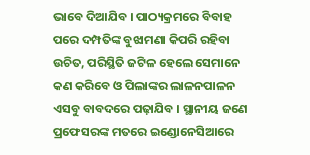ଭାବେ ଦିଆଯିବ । ପାଠ୍ୟକ୍ରମରେ ବିବାହ ପରେ ଦମ୍ପତିଙ୍କ ବୁଝାମଣା କିପରି ରହିବା ଉଚିତ, ପରିସ୍ଥିତି ଜଟିଳ ହେଲେ ସେମାନେ କଣ କରିବେ ଓ ପିଲାଙ୍କର ଲାଳନପାଳନ ଏସବୁ ବାବଦରେ ପଢ଼ାଯିବ । ସ୍ଥାନୀୟ ଜଣେ ପ୍ରଫେସରଙ୍କ ମତରେ ଇଣ୍ଡୋନେସିଆରେ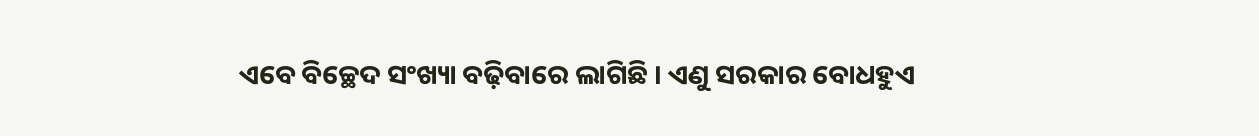ଏବେ ବିଚ୍ଛେଦ ସଂଖ୍ୟା ବଢ଼ିବାରେ ଲାଗିଛି । ଏଣୁ ସରକାର ବୋଧହୁଏ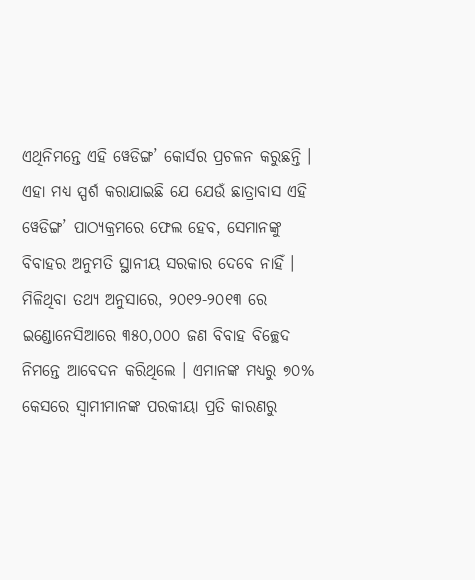ଏଥିନିମନ୍ତେ ଏହି ୱେଡିଙ୍ଗ’ କୋର୍ସର ପ୍ରଚଳନ କରୁଛନ୍ତି । ଏହା ମଧ୍ୟ ସ୍ପର୍ଶ କରାଯାଇଛି ଯେ ଯେଉଁ ଛାତ୍ରାବାସ ଏହି ୱେଡିଙ୍ଗ’ ପାଠ୍ୟକ୍ରମରେ ଫେଲ ହେବ, ସେମାନଙ୍କୁ ବିବାହର ଅନୁମତି ସ୍ଥାନୀୟ ସରକାର ଦେବେ ନାହିଁ । ମିଳିଥିବା ତଥ୍ୟ ଅନୁସାରେ, ୨୦୧୨-୨୦୧୩ ରେ ଇଣ୍ଡୋନେସିଆରେ ୩୫୦,୦୦୦ ଜଣ ବିବାହ ବିଚ୍ଛେଦ ନିମନ୍ତେ ଆବେଦନ କରିଥିଲେ । ଏମାନଙ୍କ ମଧ୍ୟରୁ ୭୦% କେସରେ ସ୍ୱାମୀମାନଙ୍କ ପରକୀୟା ପ୍ରତି କାରଣରୁ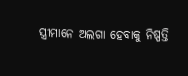ସ୍ତ୍ରୀମାନେ ଅଲଗା ହେବାକୁ ନିଷ୍ପତ୍ତି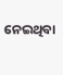ନେଇଥିବା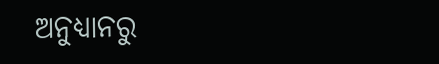ଅନୁଧ୍ୟାନରୁ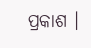ପ୍ରକାଶ ।